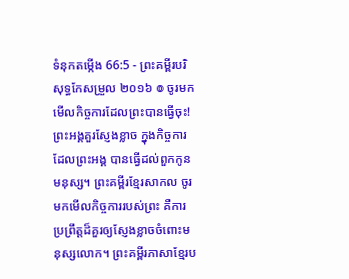ទំនុកតម្កើង 66:5 - ព្រះគម្ពីរបរិសុទ្ធកែសម្រួល ២០១៦ ៙ ចូរមកមើលកិច្ចការដែលព្រះបានធ្វើចុះ! ព្រះអង្គគួរស្ញែងខ្លាច ក្នុងកិច្ចការដែលព្រះអង្គ បានធ្វើដល់ពួកកូនមនុស្ស។ ព្រះគម្ពីរខ្មែរសាកល ចូរមកមើលកិច្ចការរបស់ព្រះ គឺការប្រព្រឹត្តដ៏គួរឲ្យស្ញែងខ្លាចចំពោះមនុស្សលោក។ ព្រះគម្ពីរភាសាខ្មែរប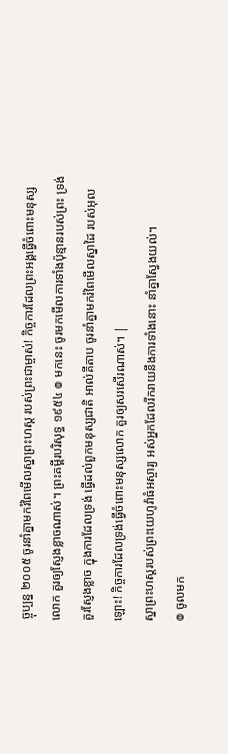ច្ចុប្បន្ន ២០០៥ ចូរនាំគ្នាមករំពៃមើលស្នាព្រះហស្ដ របស់ព្រះជាម្ចាស់! កិច្ចការដែលព្រះអង្គធ្វើចំពោះមនុស្សលោក គួរឲ្យស្ញែងខ្លាចណាស់។ ព្រះគម្ពីរបរិសុទ្ធ ១៩៥៤ ៙ មកនេះ ចូរមកមើលការទាំងប៉ុន្មានរបស់ព្រះ ទ្រង់គួរស្ញែងខ្លាច ក្នុងការដែលទ្រង់ ធ្វើដល់ពួកមនុស្សជាតិ អាល់គីតាប ចូរនាំគ្នាមករំពៃមើលស្នាដៃ របស់អុលឡោះ! កិច្ចការដែលទ្រង់ធ្វើចំពោះមនុស្សលោក គួរឲ្យសរសើរណាស់។ |
ស្នាព្រះហស្ដរបស់ព្រះយេហូវ៉ាធំអស្ចារ្យ អស់អ្នកដែលរីករាយនឹងការទាំងនោះ នាំគ្នាស្វែងយល់។
៙ ចូលមក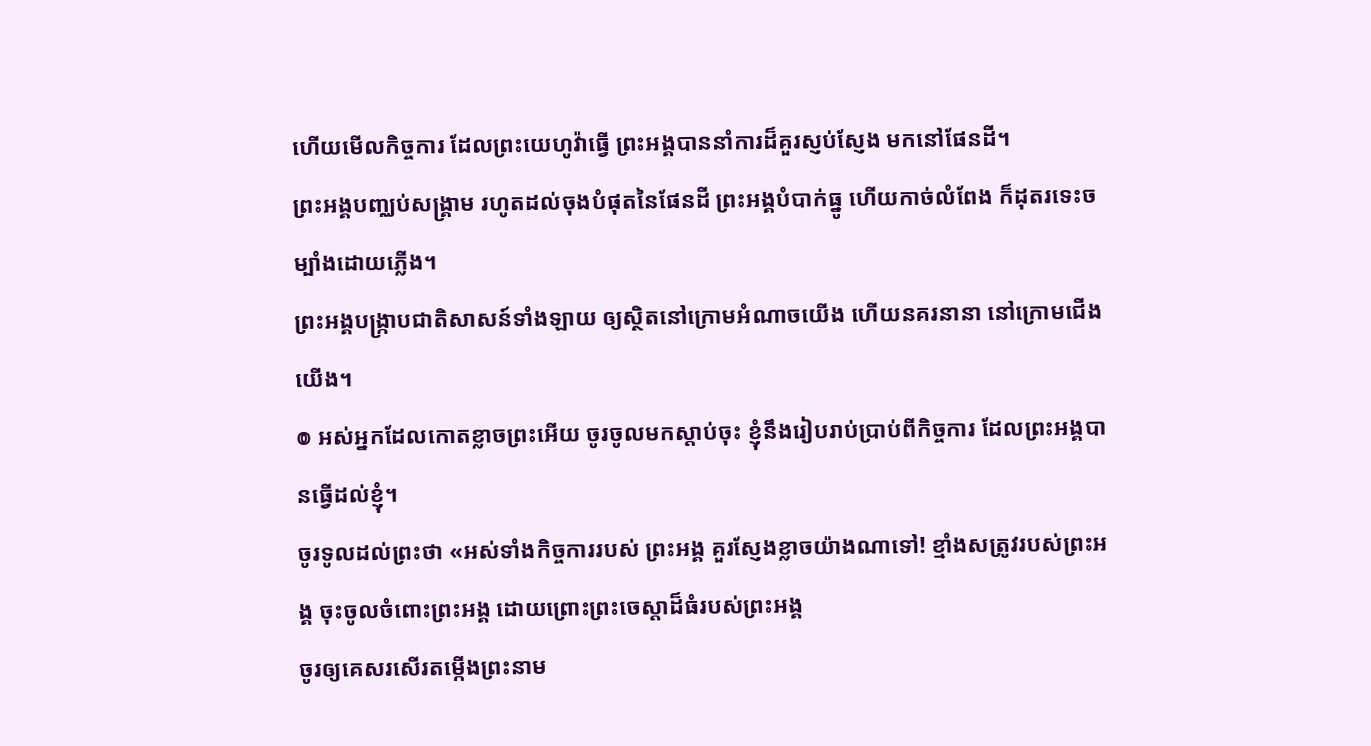ហើយមើលកិច្ចការ ដែលព្រះយេហូវ៉ាធ្វើ ព្រះអង្គបាននាំការដ៏គួរស្ញប់ស្ញែង មកនៅផែនដី។
ព្រះអង្គបញ្ឈប់សង្គ្រាម រហូតដល់ចុងបំផុតនៃផែនដី ព្រះអង្គបំបាក់ធ្នូ ហើយកាច់លំពែង ក៏ដុតរទេះចម្បាំងដោយភ្លើង។
ព្រះអង្គបង្ក្រាបជាតិសាសន៍ទាំងឡាយ ឲ្យស្ថិតនៅក្រោមអំណាចយើង ហើយនគរនានា នៅក្រោមជើងយើង។
៙ អស់អ្នកដែលកោតខ្លាចព្រះអើយ ចូរចូលមកស្តាប់ចុះ ខ្ញុំនឹងរៀបរាប់ប្រាប់ពីកិច្ចការ ដែលព្រះអង្គបានធ្វើដល់ខ្ញុំ។
ចូរទូលដល់ព្រះថា «អស់ទាំងកិច្ចការរបស់ ព្រះអង្គ គួរស្ញែងខ្លាចយ៉ាងណាទៅ! ខ្មាំងសត្រូវរបស់ព្រះអង្គ ចុះចូលចំពោះព្រះអង្គ ដោយព្រោះព្រះចេស្ដាដ៏ធំរបស់ព្រះអង្គ
ចូរឲ្យគេសរសើរតម្កើងព្រះនាម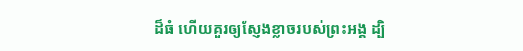ដ៏ធំ ហើយគួរឲ្យស្ញែងខ្លាចរបស់ព្រះអង្គ ដ្បិ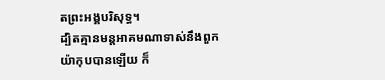តព្រះអង្គបរិសុទ្ធ។
ដ្បិតគ្មានមន្តអាគមណាទាស់នឹងពួកយ៉ាកុបបានឡើយ ក៏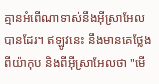គ្មានអំពើណាទាស់នឹងអ៊ីស្រាអែលបានដែរ។ ឥឡូវនេះ នឹងមានគេថ្លែងពីយ៉ាកុប និងពីអ៊ីស្រាអែលថា "មើ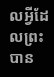លអ្វីដែលព្រះបាន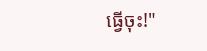ធ្វើចុះ!"